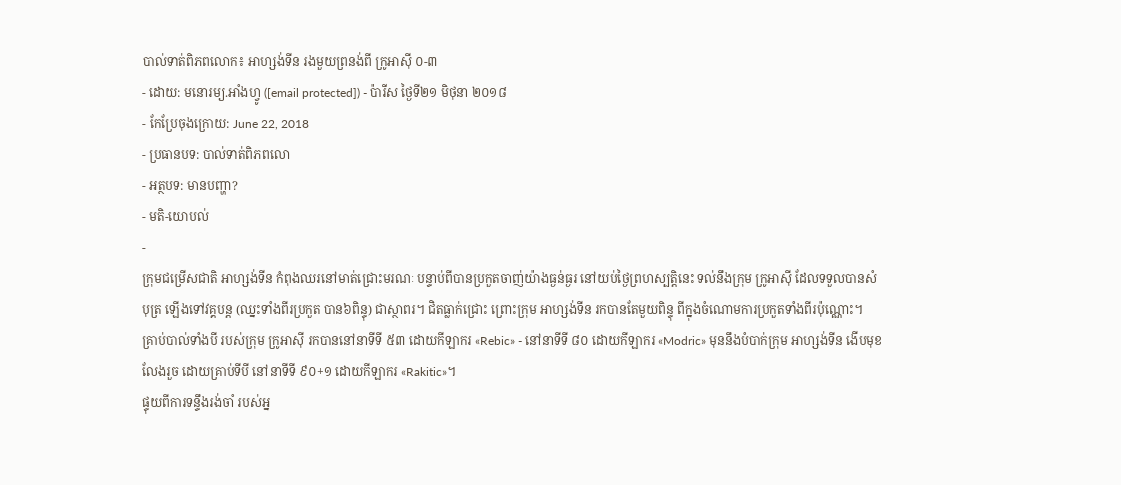បាល់ទាត់ពិភពលោក៖ អាហ្សង់ទីន រងមួយព្រនង់ពី ក្រូអាស៊ី ០-៣
- ដោយ: មនោរម្យ.អាំងហ្វូ ([email protected]) - ប៉ារីស ថ្ងៃទី២១ មិថុនា ២០១៨
- កែប្រែចុងក្រោយ: June 22, 2018
- ប្រធានបទ: បាល់ទាត់ពិភពលោ
- អត្ថបទ: មានបញ្ហា?
- មតិ-យោបល់
-
ក្រុមជម្រើសជាតិ អាហ្សង់ទីន កំពុងឈរនៅមាត់ជ្រោះមរណៈ បន្ទាប់ពីបានប្រកួតចាញ់យ៉ាងធ្ងន់ធ្ងរ នៅយប់ថ្ងៃព្រហស្បត្តិនេះ ទល់នឹងក្រុម ក្រូអាស៊ី ដែលទទួលបានសំបុត្រ ឡើងទៅវគ្គបន្ត (ឈ្នះទាំងពីរប្រកួត បាន៦ពិន្ទុ) ជាស្ថាពរ។ ជិតធ្លាក់ជ្រោះ ព្រោះក្រុម អាហ្សង់ទីន រកបានតែមួយពិន្ទុ ពីក្នុងចំណោមការប្រកួតទាំងពីរប៉ុណ្ណោះ។
គ្រាប់បាល់ទាំងបី របស់ក្រុម ក្រូអាស៊ី រកបាននៅនាទីទី ៥៣ ដោយកីឡាករ «Rebic» - នៅនាទីទី ៨០ ដោយកីឡាករ «Modric» មុននឹងបំបាក់ក្រុម អាហ្សង់ទីន ងើបមុខលែងរួច ដោយគ្រាប់ទីបី នៅនាទីទី ៩០+១ ដោយកីឡាករ «Rakitic»។
ផ្ទុយពីការទន្ទឹងរង់ចាំ របស់អ្ន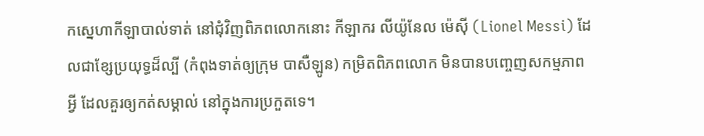កស្នេហាកីឡាបាល់ទាត់ នៅជុំវិញពិភពលោកនោះ កីឡាករ លីយ៉ូនែល ម៉េស៊ី (Lionel Messi) ដែលជាខ្សែប្រយុទ្ធដ៏ល្បី (កំពុងទាត់ឲ្យក្រុម បាសឺឡូន) កម្រិតពិភពលោក មិនបានបញ្ចេញសកម្មភាពអ្វី ដែលគួរឲ្យកត់សម្គាល់ នៅក្នុងការប្រកួតទេ។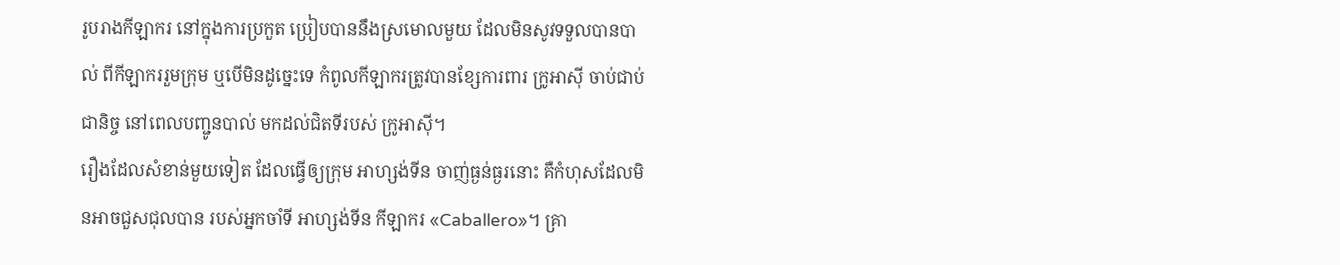រូបរាងកីឡាករ នៅក្នុងការប្រកួត ប្រៀបបាននឹងស្រមោលមួយ ដែលមិនសូវទទួលបានបាល់ ពីកីឡាកររួមក្រុម ឬបើមិនដូច្នេះទេ កំពូលកីឡាករត្រូវបានខ្សែការពារ ក្រូអាស៊ី ចាប់ជាប់ជានិច្ច នៅពេលបញ្ជូនបាល់ មកដល់ជិតទីរបស់ ក្រូអាស៊ី។
រឿងដែលសំខាន់មួយទៀត ដែលធ្វើឲ្យក្រុម អាហ្សង់ទីន ចាញ់ធ្ងន់ធ្ងរនោះ គឺកំហុសដែលមិនអាចជួសជុលបាន របស់អ្នកចាំទី អាហ្សង់ទីន កីឡាករ «Caballero»។ គ្រា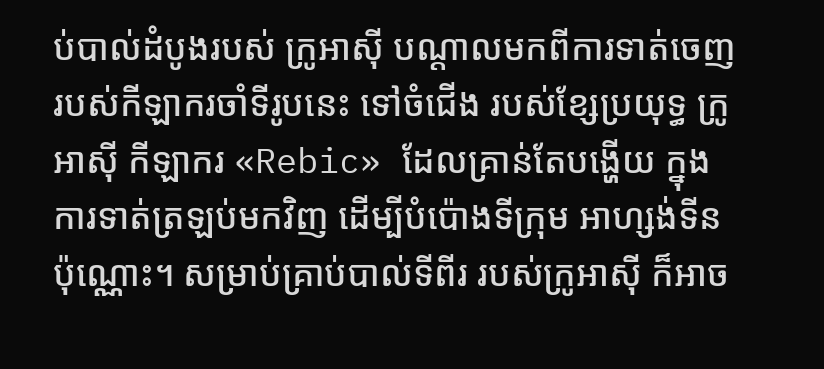ប់បាល់ដំបូងរបស់ ក្រូអាស៊ី បណ្ដាលមកពីការទាត់ចេញ របស់កីឡាករចាំទីរូបនេះ ទៅចំជើង របស់ខ្សែប្រយុទ្ធ ក្រូអាស៊ី កីឡាករ «Rebic» ដែលគ្រាន់តែបង្ហើយ ក្នុងការទាត់ត្រឡប់មកវិញ ដើម្បីបំប៉ោងទីក្រុម អាហ្សង់ទីន ប៉ុណ្ណោះ។ សម្រាប់គ្រាប់បាល់ទីពីរ របស់ក្រូអាស៊ី ក៏អាច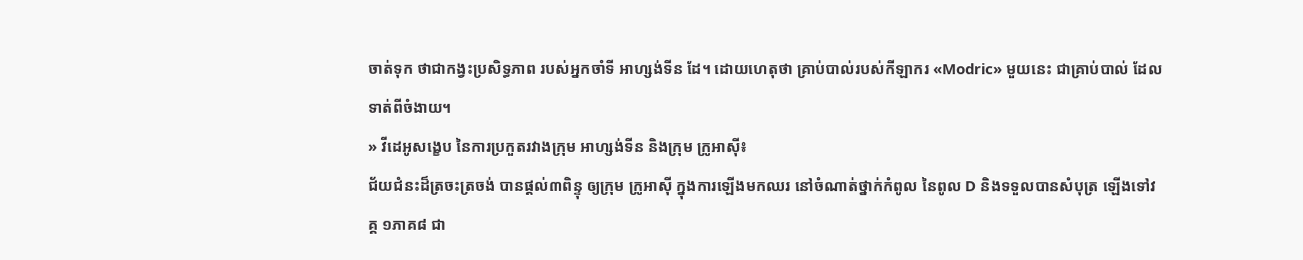ចាត់ទុក ថាជាកង្វះប្រសិទ្ធភាព របស់អ្នកចាំទី អាហ្សង់ទីន ដែ។ ដោយហេតុថា គ្រាប់បាល់របស់កីឡាករ «Modric» មួយនេះ ជាគ្រាប់បាល់ ដែលទាត់ពីចំងាយ។
» វីដេអូសង្ខេប នៃការប្រកួតរវាងក្រុម អាហ្សង់ទីន និងក្រុម ក្រូអាស៊ី៖
ជ័យជំនះដ៏ត្រចះត្រចង់ បានផ្ដល់៣ពិន្ទុ ឲ្យក្រុម ក្រូអាស៊ី ក្នុងការឡើងមកឈរ នៅចំណាត់ថ្នាក់កំពូល នៃពូល D និងទទួលបានសំបុត្រ ឡើងទៅវគ្គ ១ភាគ៨ ជា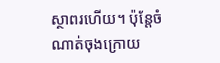ស្ថាពរហើយ។ ប៉ុន្តែចំណាត់ចុងក្រោយ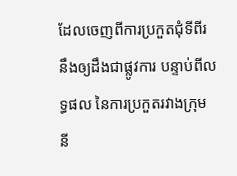ដែលចេញពីការប្រកួតជុំទីពីរ នឹងឲ្យដឹងជាផ្លូវការ បន្ទាប់ពីលទ្ធផល នៃការប្រកួតរវាងក្រុម នី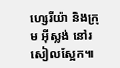ហ្សេរីយ៉ា និងក្រុម អ៊ីស្លង់ នៅរសៀលស្អែក៕